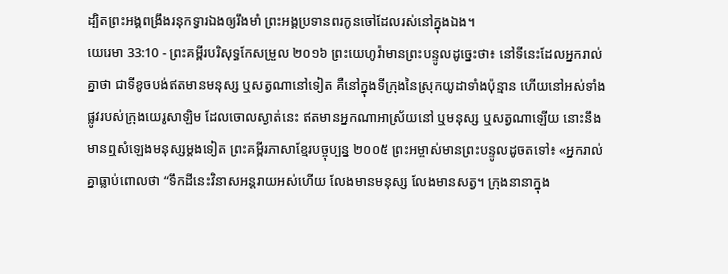ដ្បិតព្រះអង្គពង្រឹងរនុកទ្វារឯងឲ្យរឹងមាំ ព្រះអង្គប្រទានពរកូនចៅដែលរស់នៅក្នុងឯង។
យេរេមា 33:10 - ព្រះគម្ពីរបរិសុទ្ធកែសម្រួល ២០១៦ ព្រះយេហូវ៉ាមានព្រះបន្ទូលដូច្នេះថា៖ នៅទីនេះដែលអ្នករាល់គ្នាថា ជាទីខូចបង់ឥតមានមនុស្ស ឬសត្វណានៅទៀត គឺនៅក្នុងទីក្រុងនៃស្រុកយូដាទាំងប៉ុន្មាន ហើយនៅអស់ទាំងផ្លូវរបស់ក្រុងយេរូសាឡិម ដែលចោលស្ងាត់នេះ ឥតមានអ្នកណាអាស្រ័យនៅ ឬមនុស្ស ឬសត្វណាឡើយ នោះនឹងមានឮសំឡេងមនុស្សម្តងទៀត ព្រះគម្ពីរភាសាខ្មែរបច្ចុប្បន្ន ២០០៥ ព្រះអម្ចាស់មានព្រះបន្ទូលដូចតទៅ៖ «អ្នករាល់គ្នាធ្លាប់ពោលថា “ទឹកដីនេះវិនាសអន្តរាយអស់ហើយ លែងមានមនុស្ស លែងមានសត្វ។ ក្រុងនានាក្នុង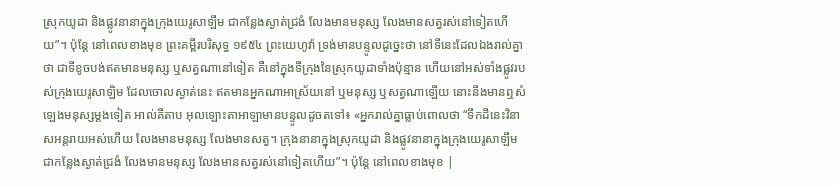ស្រុកយូដា និងផ្លូវនានាក្នុងក្រុងយេរូសាឡឹម ជាកន្លែងស្ងាត់ជ្រងំ លែងមានមនុស្ស លែងមានសត្វរស់នៅទៀតហើយ”។ ប៉ុន្តែ នៅពេលខាងមុខ ព្រះគម្ពីរបរិសុទ្ធ ១៩៥៤ ព្រះយេហូវ៉ា ទ្រង់មានបន្ទូលដូច្នេះថា នៅទីនេះដែលឯងរាល់គ្នាថា ជាទីខូចបង់ឥតមានមនុស្ស ឬសត្វណានៅទៀត គឺនៅក្នុងទីក្រុងនៃស្រុកយូដាទាំងប៉ុន្មាន ហើយនៅអស់ទាំងផ្លូវរបស់ក្រុងយេរូសាឡិម ដែលចោលស្ងាត់នេះ ឥតមានអ្នកណាអាស្រ័យនៅ ឬមនុស្ស ឬសត្វណាឡើយ នោះនឹងមានឮសំឡេងមនុស្សម្តងទៀត អាល់គីតាប អុលឡោះតាអាឡាមានបន្ទូលដូចតទៅ៖ «អ្នករាល់គ្នាធ្លាប់ពោលថា “ទឹកដីនេះវិនាសអន្តរាយអស់ហើយ លែងមានមនុស្ស លែងមានសត្វ។ ក្រុងនានាក្នុងស្រុកយូដា និងផ្លូវនានាក្នុងក្រុងយេរូសាឡឹម ជាកន្លែងស្ងាត់ជ្រងំ លែងមានមនុស្ស លែងមានសត្វរស់នៅទៀតហើយ”។ ប៉ុន្តែ នៅពេលខាងមុខ |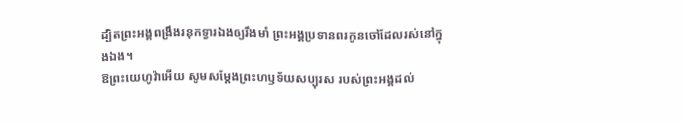ដ្បិតព្រះអង្គពង្រឹងរនុកទ្វារឯងឲ្យរឹងមាំ ព្រះអង្គប្រទានពរកូនចៅដែលរស់នៅក្នុងឯង។
ឱព្រះយេហូវ៉ាអើយ សូមសម្ដែងព្រះហឫទ័យសប្បុរស របស់ព្រះអង្គដល់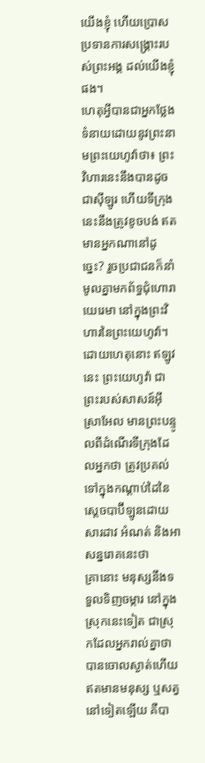យើងខ្ញុំ ហើយប្រោសប្រទានការសង្គ្រោះរបស់ព្រះអង្គ ដល់យើងខ្ញុំផង។
ហេតុអ្វីបានជាអ្នកថ្លែងទំនាយដោយនូវព្រះនាមព្រះយេហូវ៉ាថា៖ ព្រះវិហារនេះនឹងបានដូចជាស៊ីឡូរ ហើយទីក្រុងនេះនឹងត្រូវខូចបង់ ឥតមានអ្នកណានៅដូច្នេះ? រួចប្រជាជនក៏នាំមូលគ្នាមកព័ទ្ធជុំហោរាយេរេមា នៅក្នុងព្រះវិហារនៃព្រះយេហូវ៉ា។
ដោយហេតុនោះ ឥឡូវនេះ ព្រះយេហូវ៉ា ជាព្រះរបស់សាសន៍អ៊ីស្រាអែល មានព្រះបន្ទូលពីដំណើរទីក្រុងដែលអ្នកថា ត្រូវប្រគល់ទៅក្នុងកណ្ដាប់ដៃនៃស្តេចបាប៊ីឡូនដោយសារដាវ អំណត់ និងអាសន្នរោគនេះថា
គ្រានោះ មនុស្សនឹងទទួលទិញចម្ការ នៅក្នុងស្រុកនេះទៀត ជាស្រុកដែលអ្នករាល់គ្នាថា បានចោលស្ងាត់ហើយ ឥតមានមនុស្ស ឬសត្វនៅទៀតឡើយ គឺបា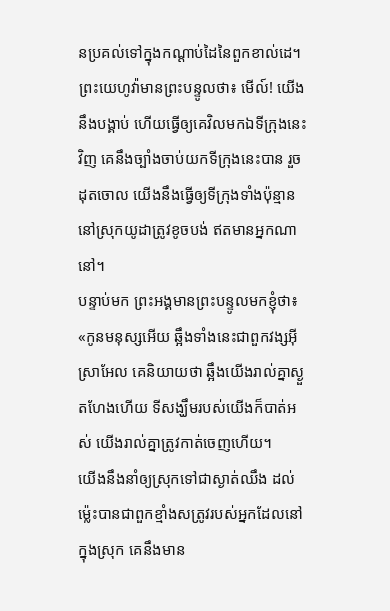នប្រគល់ទៅក្នុងកណ្ដាប់ដៃនៃពួកខាល់ដេ។
ព្រះយេហូវ៉ាមានព្រះបន្ទូលថា៖ មើល៍! យើងនឹងបង្គាប់ ហើយធ្វើឲ្យគេវិលមកឯទីក្រុងនេះវិញ គេនឹងច្បាំងចាប់យកទីក្រុងនេះបាន រួចដុតចោល យើងនឹងធ្វើឲ្យទីក្រុងទាំងប៉ុន្មាននៅស្រុកយូដាត្រូវខូចបង់ ឥតមានអ្នកណានៅ។
បន្ទាប់មក ព្រះអង្គមានព្រះបន្ទូលមកខ្ញុំថា៖ «កូនមនុស្សអើយ ឆ្អឹងទាំងនេះជាពួកវង្សអ៊ីស្រាអែល គេនិយាយថា ឆ្អឹងយើងរាល់គ្នាស្ងួតហែងហើយ ទីសង្ឃឹមរបស់យើងក៏បាត់អស់ យើងរាល់គ្នាត្រូវកាត់ចេញហើយ។
យើងនឹងនាំឲ្យស្រុកទៅជាស្ងាត់ឈឹង ដល់ម៉្លេះបានជាពួកខ្មាំងសត្រូវរបស់អ្នកដែលនៅក្នុងស្រុក គេនឹងមាន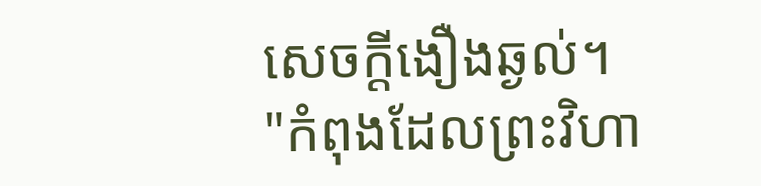សេចក្ដីងឿងឆ្ងល់។
"កំពុងដែលព្រះវិហា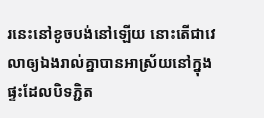រនេះនៅខូចបង់នៅឡើយ នោះតើជាវេលាឲ្យឯងរាល់គ្នាបានអាស្រ័យនៅក្នុងផ្ទះដែលបិទភ្ជិត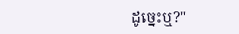ដូច្នេះឬ?"